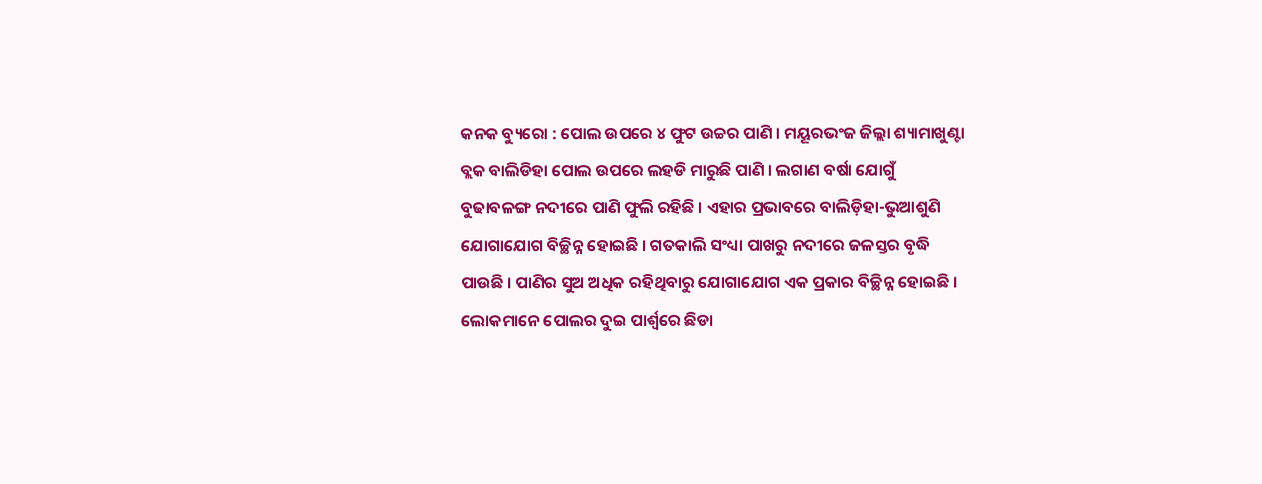କନକ ବ୍ୟୁରୋ : ପୋଲ ଉପରେ ୪ ଫୁଟ ଉଚ୍ଚର ପାଣି । ମୟୂରଭଂଜ ଜିଲ୍ଲା ଶ୍ୟାମାଖୁଣ୍ଟା ବ୍ଲକ ବାଲିଡିହା ପୋଲ ଉପରେ ଲହଡି ମାରୁଛି ପାଣି । ଲଗାଣ ବର୍ଷା ଯୋଗୁଁ ବୁଢାବଳଙ୍ଗ ନଦୀରେ ପାଣି ଫୁଲି ରହିଛି । ଏହାର ପ୍ରଭାବରେ ବାଲିଡ଼ିହା-ଭୁଆଶୁଣି ଯୋଗାଯୋଗ ବିଚ୍ଛିନ୍ନ ହୋଇଛି । ଗତକାଲି ସଂଧ୍ୟା ପାଖରୁ ନଦୀରେ ଜଳସ୍ତର ବୃଦ୍ଧି ପାଉଛି । ପାଣିର ସୁଅ ଅଧିକ ରହିଥିବାରୁ ଯୋଗାଯୋଗ ଏକ ପ୍ରକାର ବିଚ୍ଛିନ୍ନ ହୋଇଛି । ଲୋକମାନେ ପୋଲର ଦୁଇ ପାର୍ଶ୍ୱରେ ଛିଡା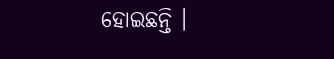ହୋଇଛନ୍ତି ।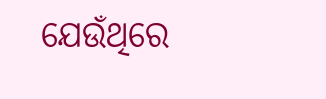ଯେଉଁଥିରେ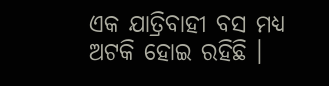ଏକ ଯାତ୍ରିବାହୀ ବସ ମଧ୍ୟ ଅଟକି ହୋଇ ରହିଛି ।